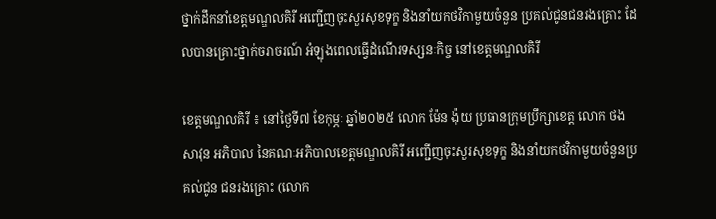ថ្នាក់ដឹកនាំខេត្តមណ្ឌលគិរី អញ្ជើញចុះសួរសុខទុក្ខ និងនាំយកថវិកាមួយចំនួន ប្រគល់ជូនជនរងគ្រោះ ដែលបានគ្រោះថ្នាក់ចរាចរណ៍ អំឡុងពេលធ្វើដំណើរទស្សនៈកិច្ច នៅខេត្តមណ្ឌលគិរី

ខេត្តមណ្ឌលគិរី ៖ នៅថ្ងៃទី៧ ខែកុម្ភៈ ឆ្នាំ២០២៥ លោក ម៉ែន ង៉ុយ ប្រធានក្រុមប្រឹក្សាខេត្ត លោក ថង សាវុន អភិបាល នៃគណៈអភិបាលខេត្តមណ្ឌលគិរី អញ្ជើញចុះសួរសុខទុក្ខ និងនាំយកថវិកាមួយចំនួនប្រគល់ជូន ជនរងគ្រោះ (លោក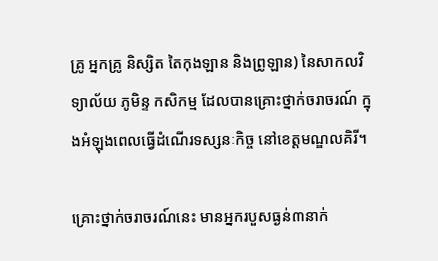គ្រូ អ្នកគ្រូ និស្សិត តៃកុងឡាន និងព្រូឡាន) នៃសាកលវិទ្យាល័យ ភូមិន្ទ កសិកម្ម ដែលបានគ្រោះថ្នាក់ចរាចរណ៍ ក្នុងអំឡុងពេលធ្វើដំណើរទស្សនៈកិច្ច នៅខេត្តមណ្ឌលគិរី។

គ្រោះថ្នាក់ចរាចរណ៍នេះ មានអ្នករបួសធ្ងន់៣នាក់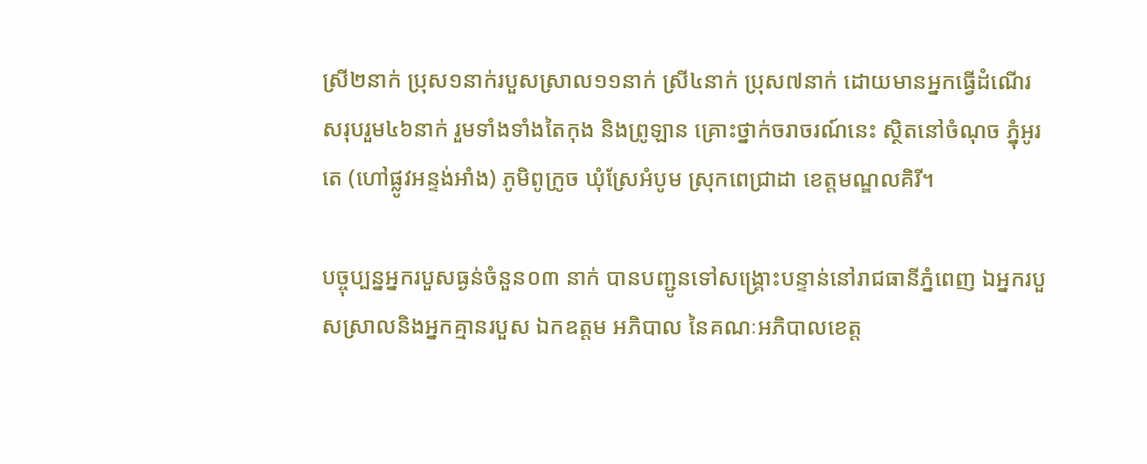ស្រី២នាក់ ប្រុស១នាក់របួសស្រាល១១នាក់ ស្រី៤នាក់ ប្រុស៧នាក់ ដោយមានអ្នកធ្វេីដំណេីរសរុបរួម៤៦នាក់ រួមទាំងទាំងតៃកុង និងព្រូឡាន គ្រោះថ្នាក់ចរាចរណ៍នេះ ស្ថិតនៅចំណុច ភ្នុំអូរតេ (ហៅផ្លូវអន្ទង់អាំង) ភូមិពូក្រូច ឃុំស្រែអំបូម ស្រុកពេជ្រាដា ខេត្តមណ្ឌលគិរី។

បច្ចុប្បន្នអ្នករបួសធ្ងន់ចំនួន០៣ នាក់ បានបញ្ជូនទៅសង្រ្គោះបន្ទាន់នៅរាជធានីភ្នំពេញ ឯអ្នករបួសស្រាលនិងអ្នកគ្មានរបួស ឯកឧត្តម អភិបាល នៃគណៈអភិបាលខេត្ត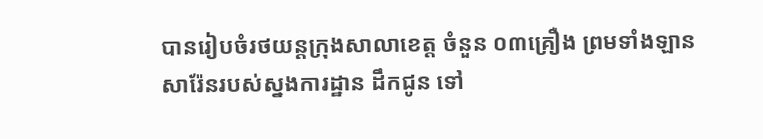បានរៀបចំរថយន្ដក្រុងសាលាខេត្ត ចំនួន ០៣គ្រឿង ព្រមទាំងឡានសារ៉ែនរបស់ស្នងការដ្ឋាន ដឹកជូន ទៅ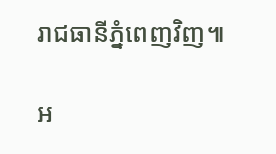រាជធានីភ្នំពេញវិញ៕

អ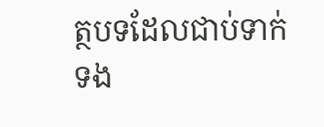ត្ថបទដែលជាប់ទាក់ទង